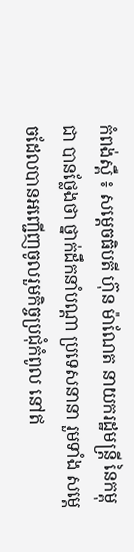កំពង់ស្ពឺ ៖ សម្តេចធិបតី ហ៊ុន ម៉ាណែត នាយករដ្ឋមន្ដ្រី នៃកម្ពុជា បានថ្លែងថា ថ្នាក់ដឹកនាំបណ្ដា ប្រទេសនានា រួមទាំង សម្ដេចដែលបានអញ្ជើញចូលរួមកិច្ចប្រជុំកំពូល នៅឥ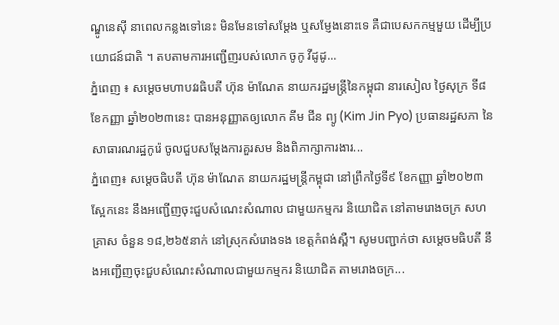ណ្ឌូនេស៊ី នាពេលកន្លងទៅនេះ មិនមែនទៅសម្ដែង ឬសម្ញែងនោះទេ គឺជាបេសកកម្មមួយ ដើម្បីប្រយោជន៍ជាតិ ។ តបតាមការអញ្ជើញរបស់លោក ចូកូ វីដូដូ...
ភ្នំពេញ ៖ សម្ដេចមហាបវរធិបតី ហ៊ុន ម៉ាណែត នាយករដ្ឋមន្ត្រីនៃកម្ពុជា នារសៀល ថ្ងៃសុក្រ ទី៨ ខែកញ្ញា ឆ្នាំ២០២៣នេះ បានអនុញ្ញាតឲ្យលោក គីម ជីន ព្យូ (Kim Jin Pyo) ប្រធានរដ្ឋសភា នៃសាធារណរដ្ឋកូរ៉េ ចូលជួបសម្តែងការគួរសម និងពិភាក្សាការងារ...
ភ្នំពេញ៖ សម្តេចធិបតី ហ៊ុន ម៉ាណែត នាយករដ្ឋមន្ត្រីកម្ពុជា នៅព្រឹកថ្ងៃទី៩ ខែកញ្ញា ឆ្នាំ២០២៣ស្អែកនេះ នឹងអញ្ជើញចុះជួបសំណេះសំណាល ជាមួយកម្មករ និយោជិត នៅតាមរោងចក្រ សហគ្រាស ចំនួន ១៨,២៦៥នាក់ នៅស្រុកសំរោងទង ខេត្តកំពង់ស្ពឺ។ សូមបញ្ជាក់ថា សម្តេចមធិបតី នឹងអញ្ជើញចុះជួបសំណេះសំណាលជាមួយកម្មករ និយោជិត តាមរោងចក្រ...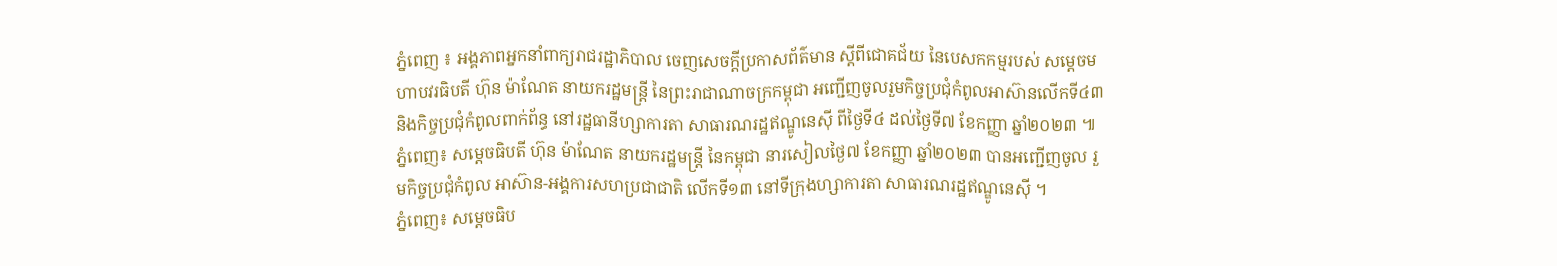ភ្នំពេញ ៖ អង្គភាពអ្នកនាំពាក្យរាជរដ្ឋាភិបាល ចេញសេចក្ដីប្រកាសព័ត៌មាន ស្តីពីជោគជ័យ នៃបេសកកម្មរបស់ សម្ដេចមហាបវរធិបតី ហ៊ុន ម៉ាណែត នាយករដ្ឋមន្ត្រី នៃព្រះរាជាណាចក្រកម្ពុជា អញ្ជើញចូលរួមកិច្ចប្រជុំកំពូលអាស៊ានលើកទី៤៣ និងកិច្ចប្រជុំកំពូលពាក់ព័ន្ធ នៅរដ្ឋធានីហ្សាការតា សាធារណរដ្ឋឥណ្ឌូនេស៊ី ពីថ្ងៃទី៤ ដល់ថ្ងៃទី៧ ខែកញ្ញា ឆ្នាំ២០២៣ ៕
ភ្នំពេញ៖ សម្ដេចធិបតី ហ៊ុន ម៉ាណែត នាយករដ្ឋមន្ត្រី នៃកម្ពុជា នារសៀលថ្ងៃ៧ ខែកញ្ញា ឆ្នាំ២០២៣ បានអញ្ជើញចូល រួមកិច្ចប្រជុំកំពូល អាស៊ាន-អង្គការសហប្រជាជាតិ លើកទី១៣ នៅទីក្រុងហ្សាការតា សាធារណរដ្ឋឥណ្ឌូនេស៊ី ។
ភ្នំពេញ៖ សម្ដេចធិប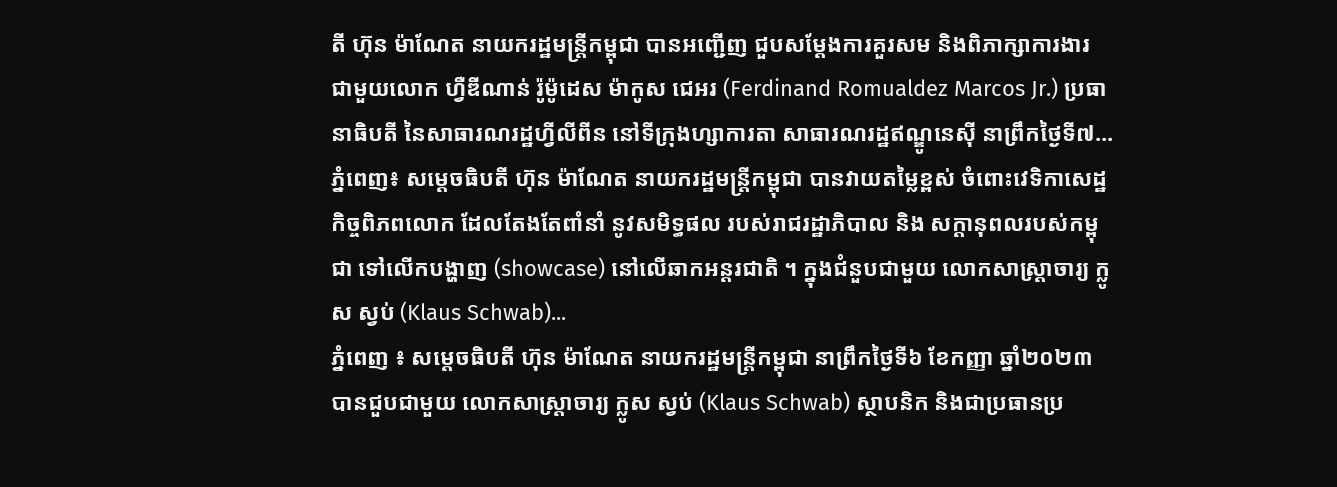តី ហ៊ុន ម៉ាណែត នាយករដ្ឋមន្ត្រីកម្ពុជា បានអញ្ជើញ ជួបសម្ដែងការគួរសម និងពិភាក្សាការងារ ជាមួយលោក ហ្វឺឌីណាន់ រ៉ូម៉ូដេស ម៉ាកូស ជេអរ (Ferdinand Romualdez Marcos Jr.) ប្រធានាធិបតី នៃសាធារណរដ្ឋហ្វីលីពីន នៅទីក្រុងហ្សាការតា សាធារណរដ្ឋឥណ្ឌូនេស៊ី នាព្រឹកថ្ងៃទី៧...
ភ្នំពេញ៖ សម្តេចធិបតី ហ៊ុន ម៉ាណែត នាយករដ្ឋមន្រ្តីកម្ពុជា បានវាយតម្លៃខ្ពស់ ចំពោះវេទិកាសេដ្ឋកិច្ចពិភពលោក ដែលតែងតែពាំនាំ នូវសមិទ្ធផល របស់រាជរដ្ឋាភិបាល និង សក្តានុពលរបស់កម្ពុជា ទៅលើកបង្ហាញ (showcase) នៅលើឆាកអន្តរជាតិ ។ ក្នុងជំនួបជាមួយ លោកសាស្រ្តាចារ្យ ក្លូស ស្វប់ (Klaus Schwab)...
ភ្នំពេញ ៖ សម្តេចធិបតី ហ៊ុន ម៉ាណែត នាយករដ្ឋមន្ត្រីកម្ពុជា នាព្រឹកថ្ងៃទី៦ ខែកញ្ញា ឆ្នាំ២០២៣ បានជួបជាមួយ លោកសាស្ត្រាចារ្យ ក្លូស ស្វប់ (Klaus Schwab) ស្ថាបនិក និងជាប្រធានប្រ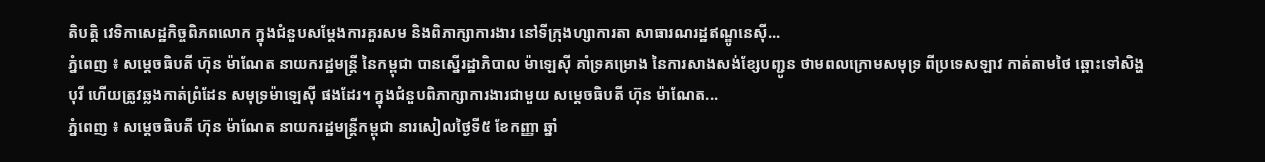តិបត្តិ វេទិកាសេដ្ឋកិច្ចពិភពលោក ក្នុងជំនួបសម្តែងការគួរសម និងពិភាក្សាការងារ នៅទីក្រុងហ្សាការតា សាធារណរដ្ឋឥណ្ឌូនេស៊ី...
ភ្នំពេញ ៖ សម្តេចធិបតី ហ៊ុន ម៉ាណែត នាយករដ្ឋមន្ត្រី នៃកម្ពុជា បានស្នើរដ្ឋាភិបាល ម៉ាឡេស៊ី គាំទ្រគម្រោង នៃការសាងសង់ខ្សែបញ្ជូន ថាមពលក្រោមសមុទ្រ ពីប្រទេសឡាវ កាត់តាមថៃ ឆ្ពោះទៅសិង្ហបុរី ហើយត្រូវឆ្លងកាត់ព្រំដែន សមុទ្រម៉ាឡេស៊ី ផងដែរ។ ក្នុងជំនួបពិភាក្សាការងារជាមួយ សម្តេចធិបតី ហ៊ុន ម៉ាណែត...
ភ្នំពេញ ៖ សម្តេចធិបតី ហ៊ុន ម៉ាណែត នាយករដ្ឋមន្ត្រីកម្ពុជា នារសៀលថ្ងៃទី៥ ខែកញ្ញា ឆ្នាំ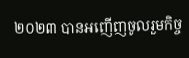២០២៣ បានអញើញចូលរួមកិច្ច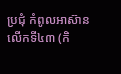ប្រជុំ កំពូលអាស៊ាន លើកទី៤៣ (កិ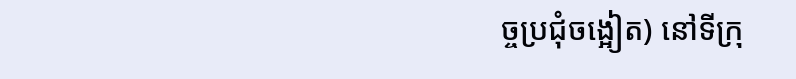ច្ចប្រជុំចង្អៀត) នៅទីក្រុ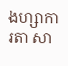ងហ្សាការតា សា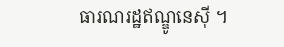ធារណរដ្ឋឥណ្ឌូនេស៊ី ។